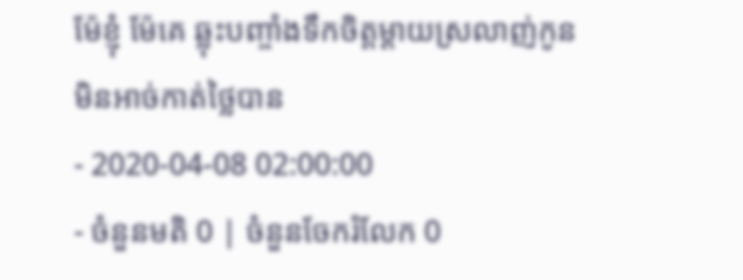ម៉ែខ្ញុំ ម៉ែគេ ឆ្លុះបញ្ចាំងទឹកចិត្តម្តាយស្រលាញ់កូន មិនអាច់កាត់ថ្លៃបាន
- 2020-04-08 02:00:00
- ចំនួនមតិ 0 | ចំនួនចែករំលែក 0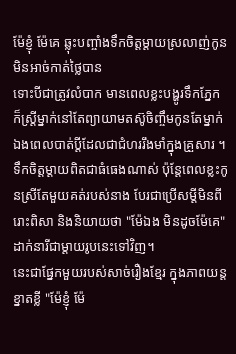ម៉ែខ្ញុំ ម៉ែគេ ឆ្លុះបញ្ចាំងទឹកចិត្តម្តាយស្រលាញ់កូន មិនអាច់កាត់ថ្លៃបាន
ទោះបីជាត្រូវលំបាក មានពេលខ្លះបង្ហូរទឹកភ្នែក ក៏ស្ត្រីម្នាក់នៅតែព្យាយាមតស៊ូចិញ្ចឹមកូនតែម្នាក់ឯងពេលបាត់ប្ដីដែលជាជំហររឹងមាំក្នុងគ្រួសារ ។ ទឹកចិត្តម្ដាយពិតជាធំធេងណាស់ ប៉ុន្តែពេលខ្លះកូនស្រីតែមួយគត់របស់នាង បែរជាប្រើសម្ដីមិនពីរោះពិសា និងនិយាយថា "ម៉ែឯង មិនដូចម៉ែគេ" ដាក់នារីជាម្ដាយរូបនេះទៅវិញ។
នេះជាផ្នែកមួយរបស់សាច់រឿងខ្មែរ ក្នុងភាពយន្តខ្នាតខ្លី "ម៉ែខ្ញុំ ម៉ែ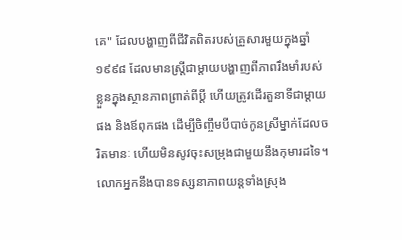គេ" ដែលបង្ហាញពីជីវិតពិតរបស់គ្រួសារមួយក្នុងឆ្នាំ១៩៩៨ ដែលមានស្ត្រីជាម្ដាយបង្ហាញពីភាពរឹងមាំរបស់ខ្លួនក្នុងស្ថានភាពព្រាត់ពីប្ដី ហើយត្រូវដើរតួនាទីជាម្ដាយផង និងឪពុកផង ដើម្បីចិញ្ចឹមបីបាច់កូនស្រីម្នាក់ដែលចរិតមានៈ ហើយមិនសូវចុះសម្រុងជាមួយនឹងកុមារដទៃ។
លោកអ្នកនឹងបានទស្សនាភាពយន្តទាំងស្រុង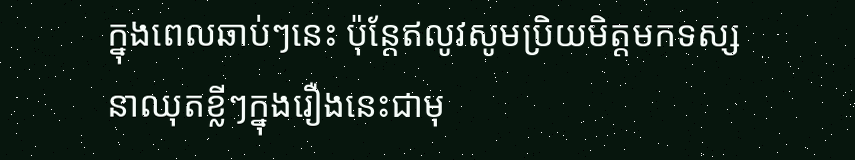ក្នុងពេលឆាប់ៗនេះ ប៉ុន្តែឥលូវសូមប្រិយមិត្តមកទស្សនាឈុតខ្លីៗក្នុងរឿងនេះជាមុ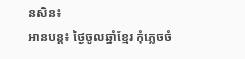នសិន៖
អានបន្ត៖ ថ្ងៃចូលឆ្នាំខ្មែរ កុំភ្លេចចំ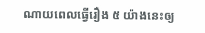ណាយពេលធ្វើរឿង ៥ យ៉ាងនេះឲ្យ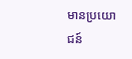មានប្រយោជន៍